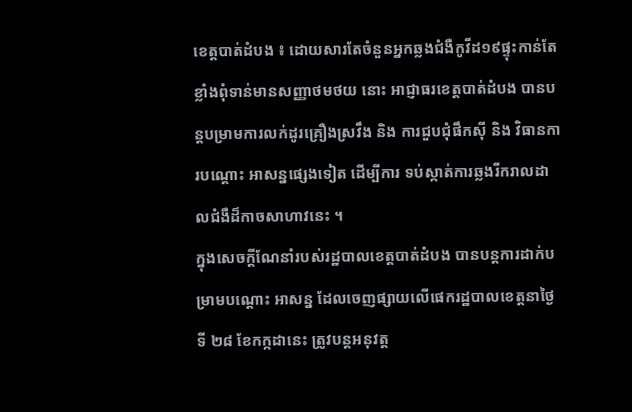ខេត្តបាត់ដំបង ៖ ដោយសារតែចំនួនអ្នកឆ្លងជំងឺកូវីដ១៩ផ្ទុះកាន់តែខ្លាំងពុំទាន់មានសញ្ញាថមថយ នោះ អាជ្ញាធរខេត្តបាត់ដំបង បានបន្តបម្រាមការលក់ដូរគ្រឿងស្រវឹង និង ការជួបជុំផឹកស៊ី និង វិធានការបណ្តោះ អាសន្នផ្សេងទៀត ដើម្បីការ ទប់ស្កាត់ការឆ្លងរីករាលដាលជំងឺដ៏កាចសាហាវនេះ ។
ក្នុងសេចក្តីណែនាំរបស់រដ្ឋបាលខេត្តបាត់ដំបង បានបន្តការដាក់បម្រាមបណ្តោះ អាសន្ន ដែលចេញផ្សាយលើផេករដ្ឋបាលខេត្តនាថ្ងៃទី ២៨ ខែកក្កដានេះ ត្រូវបន្តអនុវត្ត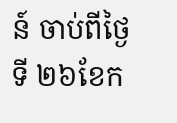ន៍ ចាប់ពីថ្ងៃទី ២៦ខែក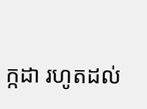ក្កដា រហូតដល់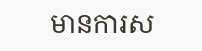មានការស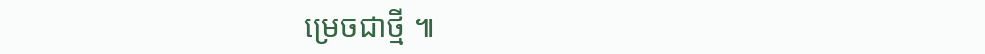ម្រេចជាថ្មី ៕